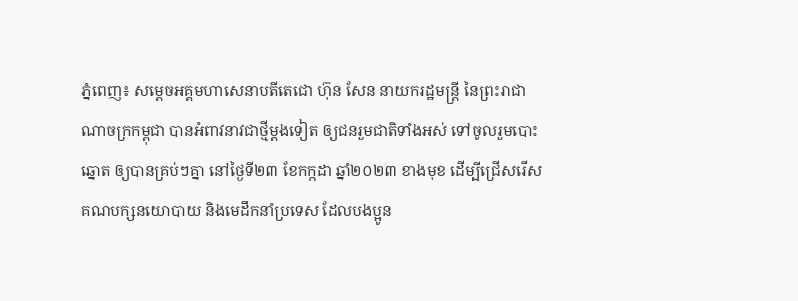ភ្នំពេញ៖ សម្តេចអគ្គមហាសេនាបតីតេជោ ហ៊ុន សែន នាយករដ្ឋមន្រ្តី នៃព្រះរាជាណាចក្រកម្ពុជា បានអំពាវនាវជាថ្មីម្តងទៀត ឲ្យជនរួមជាតិទាំងអស់ ទៅចូលរួមបោះឆ្នោត ឲ្យបានគ្រប់ៗគ្នា នៅថ្ងៃទី២៣ ខែកក្កដា ឆ្នាំ២០២៣ ខាងមុខ ដើម្បីជ្រើសរើសគណបក្សនយោបាយ និងមេដឹកនាំប្រទេស ដែលបងប្អូន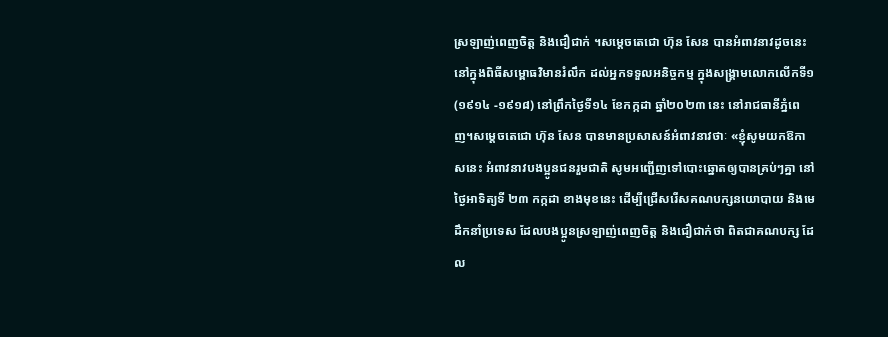ស្រឡាញ់ពេញចិត្ត និងជឿជាក់ ។សម្ដេចតេជោ ហ៊ុន សែន បានអំពាវនាវដូចនេះ នៅក្នុងពិធីសម្ពោធវិមានរំលឹក ដល់អ្នកទទួលអនិច្ចកម្ម ក្នុងសង្គ្រាមលោកលើកទី១ (១៩១៤ -១៩១៨) នៅព្រឹកថ្ងៃទី១៤ ខែកក្កដា ឆ្នាំ២០២៣ នេះ នៅរាជធានីភ្នំពេញ។សម្ដេចតេជោ ហ៊ុន សែន បានមានប្រសាសន៍អំពាវនាវថាៈ «ខ្ញុំសូមយកឱកាសនេះ អំពាវនាវបងប្អូនជនរួមជាតិ សូមអញ្ជើញទៅបោះឆ្នោតឲ្យបានគ្រប់ៗគ្នា នៅថ្ងៃអាទិត្យទី ២៣ កក្កដា ខាងមុខនេះ ដើម្បីជ្រើសរើសគណបក្សនយោបាយ និងមេដឹកនាំប្រទេស ដែលបងប្អូនស្រឡាញ់ពេញចិត្ត និងជឿជាក់ថា ពិតជាគណបក្ស ដែល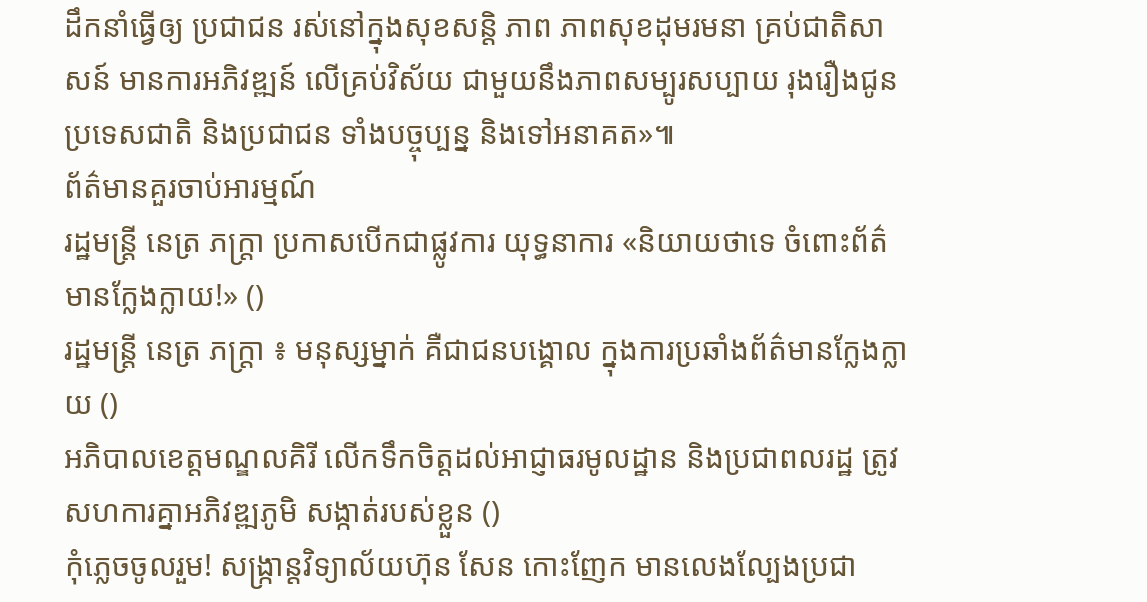ដឹកនាំធ្វើឲ្យ ប្រជាជន រស់នៅក្នុងសុខសន្តិ ភាព ភាពសុខដុមរមនា គ្រប់ជាតិសាសន៍ មានការអភិវឌ្ឍន៍ លើគ្រប់វិស័យ ជាមួយនឹងភាពសម្បូរសប្បាយ រុងរឿងជូនប្រទេសជាតិ និងប្រជាជន ទាំងបច្ចុប្បន្ន និងទៅអនាគត»៕
ព័ត៌មានគួរចាប់អារម្មណ៍
រដ្ឋមន្ត្រី នេត្រ ភក្ត្រា ប្រកាសបើកជាផ្លូវការ យុទ្ធនាការ «និយាយថាទេ ចំពោះព័ត៌មានក្លែងក្លាយ!» ()
រដ្ឋមន្ត្រី នេត្រ ភក្ត្រា ៖ មនុស្សម្នាក់ គឺជាជនបង្គោល ក្នុងការប្រឆាំងព័ត៌មានក្លែងក្លាយ ()
អភិបាលខេត្តមណ្ឌលគិរី លើកទឹកចិត្តដល់អាជ្ញាធរមូលដ្ឋាន និងប្រជាពលរដ្ឋ ត្រូវសហការគ្នាអភិវឌ្ឍភូមិ សង្កាត់របស់ខ្លួន ()
កុំភ្លេចចូលរួម! សង្ក្រាន្តវិទ្យាល័យហ៊ុន សែន កោះញែក មានលេងល្បែងប្រជា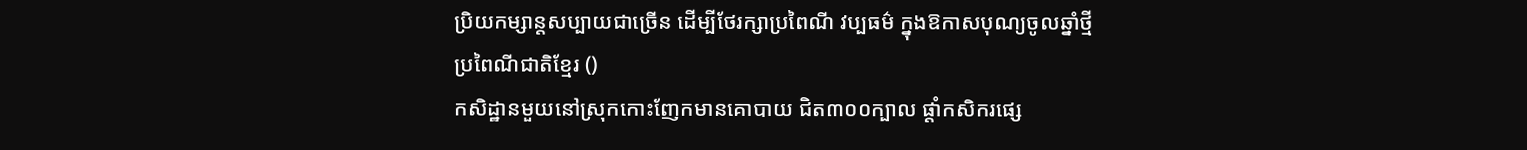ប្រិយកម្សាន្តសប្បាយជាច្រើន ដើម្បីថែរក្សាប្រពៃណី វប្បធម៌ ក្នុងឱកាសបុណ្យចូលឆ្នាំថ្មី ប្រពៃណីជាតិខ្មែរ ()
កសិដ្ឋានមួយនៅស្រុកកោះញែកមានគោបាយ ជិត៣០០ក្បាល ផ្ដាំកសិករផ្សេ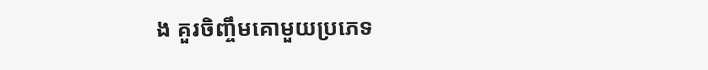ង គួរចិញ្ចឹមគោមួយប្រភេទ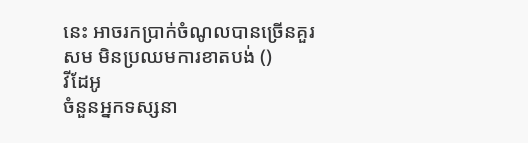នេះ អាចរកប្រាក់ចំណូលបានច្រើនគួរសម មិនប្រឈមការខាតបង់ ()
វីដែអូ
ចំនួនអ្នកទស្សនា